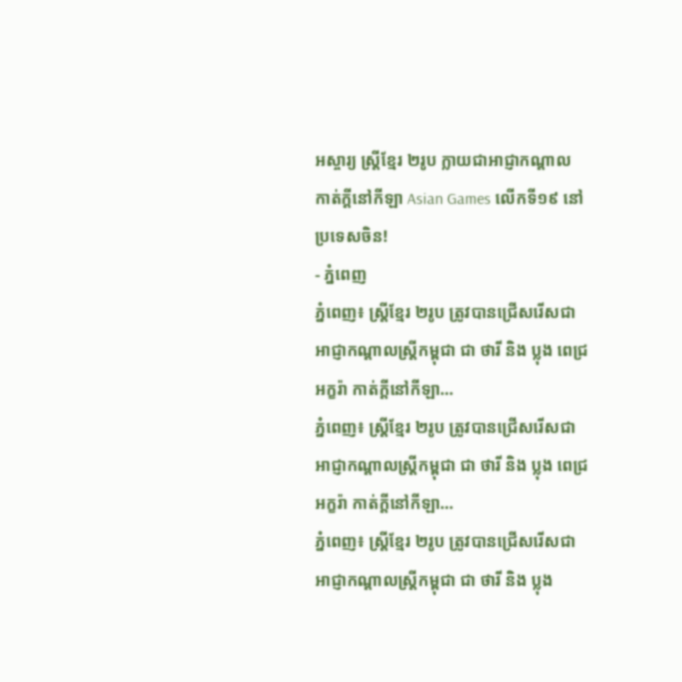អស្ចារ្យ ស្ត្រីខ្មែរ ២រូប ក្លាយជាអាជ្ញាកណ្តាល កាត់ក្តីនៅកីឡា Asian Games លើកទី១៩ នៅប្រទេសចិន!
- ភ្នំពេញ
ភ្នំពេញ៖ ស្ត្រីខ្មែរ ២រូប ត្រូវបានជ្រើសរើសជាអាជ្ញាកណ្តាលស្ត្រីកម្ពុជា ជា ថារី និង ប្លុង ពេជ្រអក្ខរ៉ា កាត់ក្តីនៅកីឡា…
ភ្នំពេញ៖ ស្ត្រីខ្មែរ ២រូប ត្រូវបានជ្រើសរើសជាអាជ្ញាកណ្តាលស្ត្រីកម្ពុជា ជា ថារី និង ប្លុង ពេជ្រអក្ខរ៉ា កាត់ក្តីនៅកីឡា…
ភ្នំពេញ៖ ស្ត្រីខ្មែរ ២រូប ត្រូវបានជ្រើសរើសជាអាជ្ញាកណ្តាលស្ត្រីកម្ពុជា ជា ថារី និង ប្លុង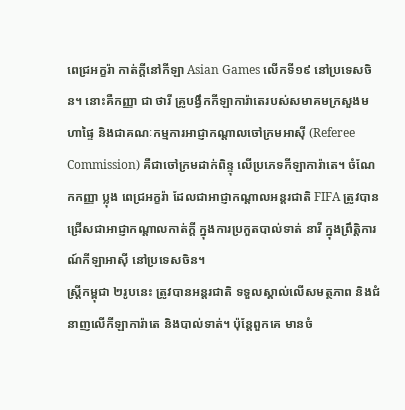ពេជ្រអក្ខរ៉ា កាត់ក្តីនៅកីឡា Asian Games លើកទី១៩ នៅប្រទេសចិន។ នោះគឺកញ្ញា ជា ថារី គ្រូបង្វឹកកីឡាការ៉ាតេរបស់សមាគមក្រសួងមហាផ្ទៃ និងជាគណៈកម្មការអាជ្ញាកណ្ដាលចៅក្រមអាស៊ី (Referee Commission) គឺជាចៅក្រមដាក់ពិន្ទុ លើប្រភេទកីឡាការ៉ាតេ។ ចំណែកកញ្ញា ប្លុង ពេជ្រអក្ខរ៉ា ដែលជាអាជ្ញាកណ្តាលអន្ដរជាតិ FIFA ត្រូវបានជ្រើសជាអាជ្ញាកណ្ដាលកាត់ក្ដី ក្នុងការប្រកួតបាល់ទាត់ នារី ក្នុងព្រឹត្តិការណ៍កីឡាអាស៊ី នៅប្រទេសចិន។
ស្ដ្រីកម្ពុជា ២រូបនេះ ត្រូវបានអន្ដរជាតិ ទទួលស្គាល់លើសមត្ថភាព និងជំនាញលើកីឡាការ៉ាតេ និងបាល់ទាត់។ ប៉ុន្ដែពួកគេ មានចំ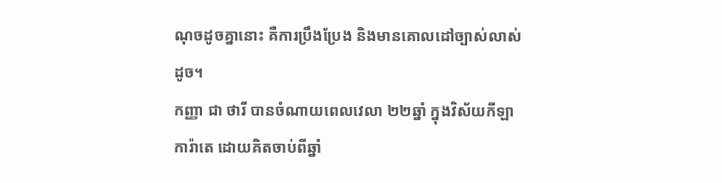ណុចដូចគ្នានោះ គឺការប្រឹងប្រែង និងមានគោលដៅច្បាស់លាស់ដូច។
កញ្ញា ជា ថារី បានចំណាយពេលវេលា ២២ឆ្នាំ ក្នុងវិស័យកីឡាការ៉ាតេ ដោយគិតចាប់ពីឆ្នាំ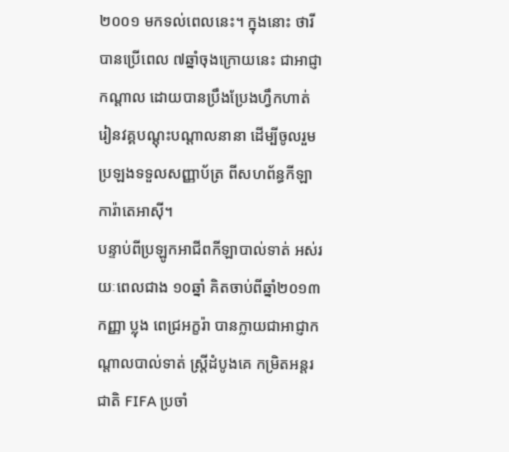២០០១ មកទល់ពេលនេះ។ ក្នុងនោះ ថារី បានប្រើពេល ៧ឆ្នាំចុងក្រោយនេះ ជាអាជ្ញាកណ្ដាល ដោយបានប្រឹងប្រែងហ្វឹកហាត់ រៀនវគ្គបណ្ដុះបណ្ដាលនានា ដើម្បីចូលរួមប្រឡងទទួលសញ្ញាប័ត្រ ពីសហព័ន្ធកីឡាការ៉ាតេអាស៊ី។
បន្ទាប់ពីប្រឡូកអាជីពកីឡាបាល់ទាត់ អស់រយៈពេលជាង ១០ឆ្នាំ គិតចាប់ពីឆ្នាំ២០១៣ កញ្ញា ប្លុង ពេជ្រអក្ខរ៉ា បានក្លាយជាអាជ្ញាកណ្តាលបាល់ទាត់ ស្រ្តីដំបូងគេ កម្រិតអន្តរជាតិ FIFA ប្រចាំ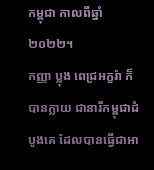កម្ពុជា កាលពីឆ្នាំ២០២២។
កញ្ញា ប្លុង ពេជ្រអក្ខរ៉ា ក៏បានក្លាយ ជានារីកម្ពុជាដំបូងគេ ដែលបានធ្វើជាអា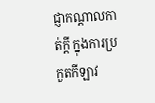ជ្ញាកណ្តាលកាត់ក្តី ក្នុងការប្រកួតកីឡាវ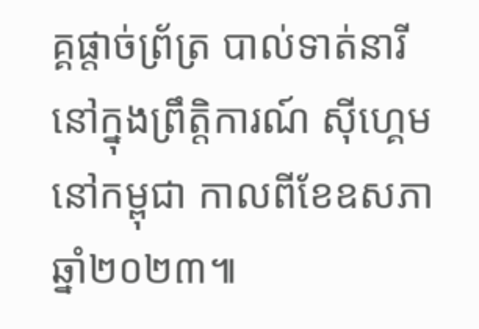គ្គផ្តាច់ព្រ័ត្រ បាល់ទាត់នារី នៅក្នុងព្រឹត្តិការណ៍ ស៊ីហ្គេម នៅកម្ពុជា កាលពីខែឧសភា ឆ្នាំ២០២៣៕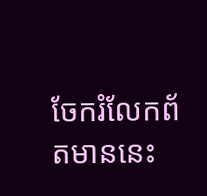ចែករំលែកព័តមាននេះ